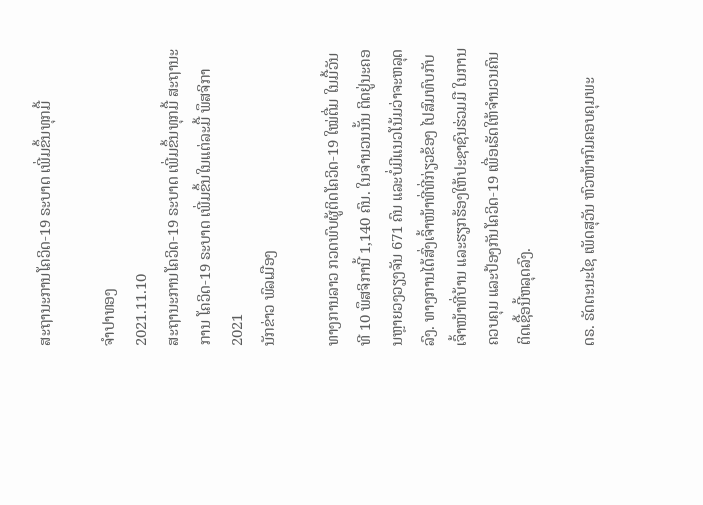ສະຖານະການໂຄວິດ-19 ຣະບາດ ເພີ່ມຂຶ້ນທຸກມື້

ຈຳປາທອງ
2021.11.10
ສະຖານະການໂຄວິດ-19 ຣະບາດ ເພີ່ມຂຶ້ນທຸກມື້ ສະຖານະການ ໂຄວິດ-19 ຣະບາດ ເພີ່ມຂຶ້ນໃນແຕ່ລະມື້ ພຶສຈິກາ 2021
ນັກຂ່າວ ພົລເມືອງ

ທາງການລາວ ກວດພົບຜູ້ຕິດໂຄວິດ-19 ໃໝ່ຕື່ມ ໃນມື້ວັນທີ 10 ພຶສຈິການີ້ 1,140 ຄົນ. ໃນຈໍານວນນັ້ນ ຕິດຢູ່ນະຄອນຫຼາຍວງວຽງຈັນ 671 ຄົນ ແລະບໍ່ມີແນວໂນ້ມວ່າຈະຫລຸດລົງ. ທາງການໄດ້ສົ່ງເຈົ້າໜ້າທີ່ທີ່ກ່ຽວຂ້ອງ ໄປສົມທົບກັບເຈົ້າໜ້າທີ່ບ້ານ ແລະຮຽກຮ້ອງໃຫ້ປະຊາຊົນຮ່ວມມື ໃນການຄວບຄຸມ ແລະປ້ອງກັນໂຄວິດ-19 ເພື່ອເຮັດໃຫ້ຈໍານວນຄົນຕິດເຊື້ອນີ້ຫລຸດລົງ.

ດຣ. ຣັດຕະນະໄຊ ເພັດສຸວັນ ຫົວໜ້າກົມຄອບຄຸມພະ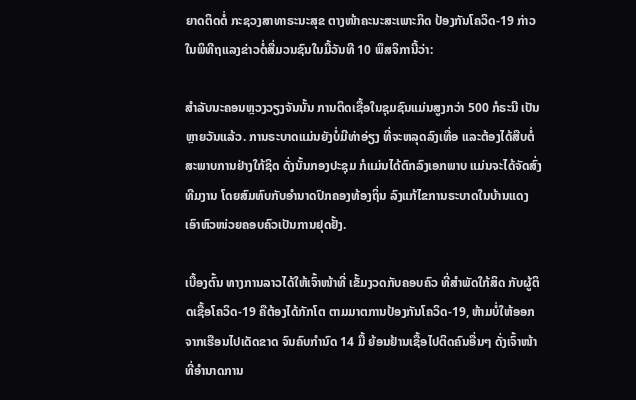ຍາດຕິດຕໍ່ ກະຊວງສາທາຣະນະສຸຂ ຕາງໜ້າຄະນະສະເພາະກິດ ປ້ອງກັນໂຄວິດ-19 ກ່າວໃນພິທີຖແລງຂ່າວຕໍ່ສື່ມວນຊົນໃນມື້ວັນທີ 10 ພຶສຈິການີ້ວ່າ:

ສໍາລັບນະຄອນຫຼວງວຽງຈັນນັ້ນ ການຕິດເຊື້ອໃນຊຸມຊົນແມ່ນສູງກວ່າ 500 ກໍຣະນີ ເປັນຫຼາຍວັນແລ້ວ. ການຣະບາດແມ່ນຍັງບໍ່ມີທ່າອ່ຽງ ທີ່ຈະຫລຸດລົງເທື່ອ ແລະຕ້ອງໄດ້ສືບຕໍ່ ສະພາບການຢ່າງໃກ້ຊິດ ດັ່ງນັ້ນກອງປະຊຸມ ກໍແມ່ນໄດ້ຕົກລົງເອກພາບ ແມ່ນຈະໄດ້ຈັດສົ່ງທີມງານ ໂດຍສົມທົບກັບອໍານາດປົກຄອງທ້ອງຖິ່ນ ລົງແກ້ໄຂການຣະບາດໃນບ້ານແດງ ເອົາຫົວໜ່ວຍຄອບຄົວເປັນການຢຸດຢັ້ງ.

ເບື້ອງຕົ້ນ ທາງການລາວໄດ້ໃຫ້ເຈົ້າໜ້າທີ່ ເຂັ້ມງວດກັບຄອບຄົວ ທີ່ສໍາພັດໃກ້ສິດ ກັບຜູ້ຕິດເຊື້ອໂຄວິດ-19 ຄືຕ້ອງໄດ້ກັກໂຕ ຕາມມາຕການປ້ອງກັນໂຄວິດ-19, ຫ້າມບໍ່ໃຫ້ອອກຈາກເຮືອນໄປເດັດຂາດ ຈົນຄົບກໍານົດ 14 ມື້ ຍ້ອນຢ້ານເຊື້ອໄປຕິດຄົນອື່ນໆ ດັ່ງເຈົ້າໜ້າທີ່ອໍານາດການ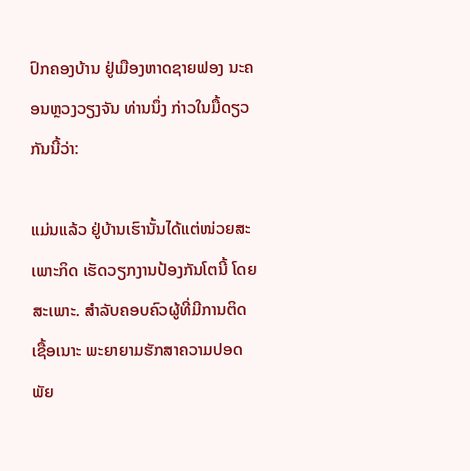ປົກຄອງບ້ານ ຢູ່ເມືອງຫາດຊາຍຟອງ ນະຄອນຫຼວງວຽງຈັນ ທ່ານນຶ່ງ ກ່າວໃນມື້ດຽວກັນນີ້ວ່າ:

ແມ່ນແລ້ວ ຢູ່ບ້ານເຮົານັ້ນໄດ້ແຕ່ໜ່ວຍສະເພາະກິດ ເຮັດວຽກງານປ້ອງກັນໂຕນີ້ ໂດຍສະເພາະ. ສໍາລັບຄອບຄົວຜູ້ທີ່ມີການຕິດເຊື້ອເນາະ ພະຍາຍາມຮັກສາຄວາມປອດພັຍ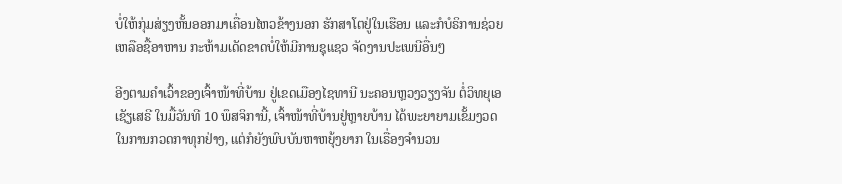ບໍ່ໃຫ້ກຸ່ມສ່ຽງຫັ້ນອອກມາເຄື່ອນໄຫວຂ້າງນອກ ຮັກສາໂຕຢູ່ໃນເຮືອນ ແລະກໍບໍຣິການຊ່ວຍເຫລືອຊື້ອາຫານ ກະຫ້າມເດັດຂາດບໍ່ໃຫ້ມີການຊຸແຊວ ຈັດງານປະເພນີອື່ນໆ

ອີງຕາມຄໍາເວົ້າຂອງເຈົ້າໜ້າທີ່ບ້ານ ຢູ່ເຂດເມືອງໄຊທານີ ນະຄອນຫຼວງວຽງຈັນ ຕໍ່ວິທຍຸເອເຊັຽເສຣີ ໃນມື້ວັນທີ 10 ພຶສຈິການີ້, ເຈົ້າໜ້າທີ່ບ້ານຢູ່ຫຼາຍບ້ານ ໄດ້ພະຍາຍາມເຂັ້ມງວດໃນການກວດກາທຸກຢ່າງ, ແຕ່ກໍຍັງພົບບັນຫາຫຍຸ້ງຍາກ ໃນເຣື່ອງຈໍານວນ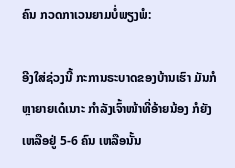ຄົນ ກວດກາເວນຍາມບໍ່ພຽງພໍ:

ອີງໃສ່ຊ່ວງນີ້ ກະການຣະບາດຂອງບ້ານເຮົາ ມັນກໍຫຼາຍາຍເດ໋ເນາະ ກໍາລັງເຈົ້າໜ້າທີ່ອ້າຍນ້ອງ ກໍຍັງເຫລືອຢູ່ 5-6 ຄົນ ເຫລືອນັ້ນ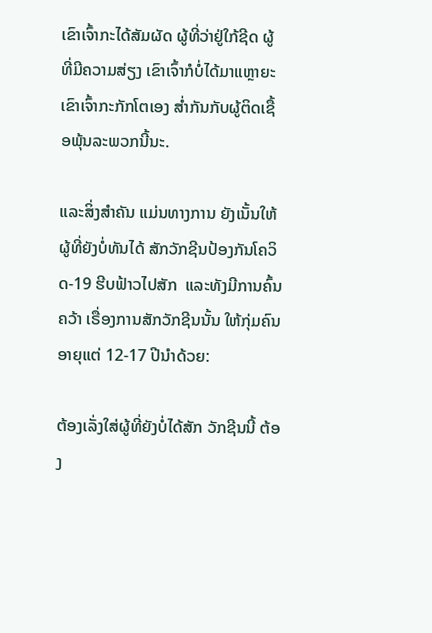ເຂົາເຈົ້າກະໄດ້ສັມຜັດ ຜູ້ທີ່ວ່າຢູ່ໃກ້ຊີດ ຜູ້ທີ່ມີຄວາມສ່ຽງ ເຂົາເຈົ້າກໍບໍ່ໄດ້ມາແຫຼາຍະ ເຂົາເຈົ້າກະກັກໂຕເອງ ສໍ່າກັນກັບຜູ້ຕິດເຊື້ອພຸ້ນລະພວກນີ້ນະ.

ແລະສິ່ງສໍາຄັນ ແມ່ນທາງການ ຍັງເນັ້ນໃຫ້ຜູ້ທີ່ຍັງບໍ່ທັນໄດ້ ສັກວັກຊີນປ້ອງກັນໂຄວິດ-19 ຮີບຟ້າວໄປສັກ  ແລະທັງມີການຄົ້ນຄວ້າ ເຣື່ອງການສັກວັກຊີນນັ້ນ ໃຫ້ກຸ່ມຄົນອາຍຸແຕ່ 12-17 ປີນໍາດ້ວຍ:

ຕ້ອງເລັ່ງໃສ່ຜູ້ທີ່ຍັງບໍ່ໄດ້ສັກ ວັກຊີນນີ້ ຕ້ອງ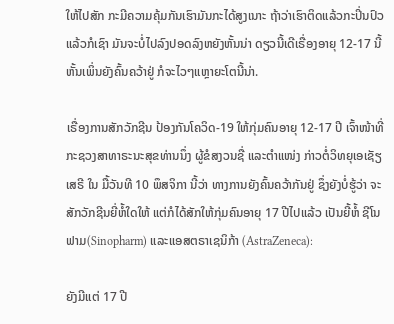ໃຫ້ໄປສັກ ກະມີຄວາມຄຸ້ມກັນເຮົາມັນກະໄດ້ສູງເນາະ ຖ້າວ່າເຮົາຕິດແລ້ວກະປິ່ນປົວແລ້ວກໍເຊົາ ມັນຈະບໍ່ໄປລົງປອດລົງຫຍັງຫັ້ນນ່າ ດຽວນີ້ເດີເຣື່ອງອາຍຸ 12-17 ນີ້ຫັ້ນເພິ່ນຍັງຄົ້ນຄວ້າຢູ່ ກໍຈະໄວໆແຫຼາຍະໂຕນີ້ນ່າ.

ເຣື່ອງການສັກວັກຊີນ ປ້ອງກັນໂຄວິດ-19 ໃຫ້ກຸ່ມຄົນອາຍຸ 12-17 ປີ ເຈົ້າໜ້າທີ່ກະຊວງສາທາຣະນະສຸຂທ່ານນຶ່ງ ຜູ້ຂໍສງວນຊື່ ແລະຕໍາແໜ່ງ ກ່າວຕໍ່ວິທຍຸເອເຊັຽເສຣີ ໃນ ມື້ວັນທີ 10 ພຶສຈິກາ ນີ້ວ່າ ທາງການຍັງຄົ້ນຄວ້າກັນຢູ່ ຊຶ່ງຍັງບໍ່ຮູ້ວ່າ ຈະສັກວັກຊີນຍີ່ຫໍ້ໃດໃຫ້ ແຕ່ກໍໄດ້ສັກໃຫ້ກຸ່ມຄົນອາຍຸ 17 ປີໄປແລ້ວ ເປັນຍີ້ຫໍ້ ຊີໂນຟາມ(Sinopharm) ແລະແອສຕຣາເຊນິກ້າ (AstraZeneca):

ຍັງມີແຕ່ 17 ປີ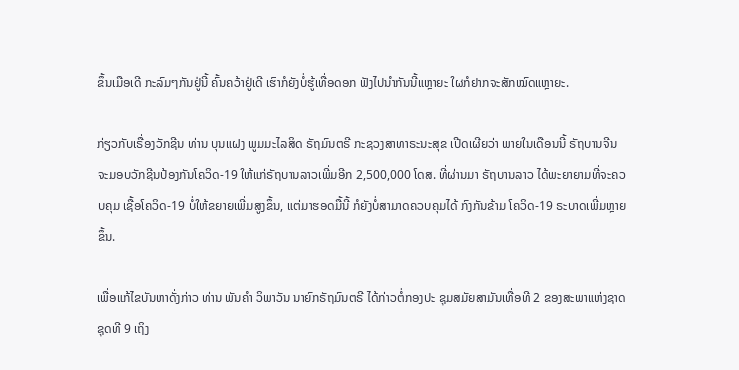ຂຶ້ນເມືອເດີ ກະລົມໆກັນຢູ່ນີ້ ຄົ້ນຄວ້າຢູ່ເດີ ເຮົາກໍຍັງບໍ່ຮູ້ເທື່ອດອກ ຟັງໄປນໍາກັນນີ້ແຫຼາຍະ ໃຜກໍຢາກຈະສັກໝົດແຫຼາຍະ.

ກ່ຽວກັບເຣື່ອງວັກຊີນ ທ່ານ ບຸນແຝງ ພູມມະໄລສິດ ຣັຖມົນຕຣີ ກະຊວງສາທາຣະນະສຸຂ ເປີດເຜີຍວ່າ ພາຍໃນເດືອນນີ້ ຣັຖບານຈີນ ຈະມອບວັກຊີນປ້ອງກັນໂຄວິດ-19 ໃຫ້ແກ່ຣັຖບານລາວເພີ່ມອີກ 2,500,000 ໂດສ. ທີ່ຜ່ານມາ ຣັຖບານລາວ ໄດ້ພະຍາຍາມທີ່ຈະຄວບຄຸມ ເຊື້ອໂຄວິດ-19 ບໍ່ໃຫ້ຂຍາຍເພີ່ມສູງຂຶ້ນ, ແຕ່ມາຮອດມື້ນີ້ ກໍຍັງບໍ່ສາມາດຄວບຄຸມໄດ້ ກົງກັນຂ້າມ ໂຄວິດ-19 ຣະບາດເພີ່ມຫຼາຍຂຶ້ນ.

ເພື່ອແກ້ໄຂບັນຫາດັ່ງກ່າວ ທ່ານ ພັນຄໍາ ວິພາວັນ ນາຍົກຣັຖມົນຕຣີ ໄດ້ກ່າວຕໍ່ກອງປະ ຊຸມສມັຍສາມັນເທື່ອທີ 2 ຂອງສະພາແຫ່ງຊາດຊຸດທີ 9 ເຖິງ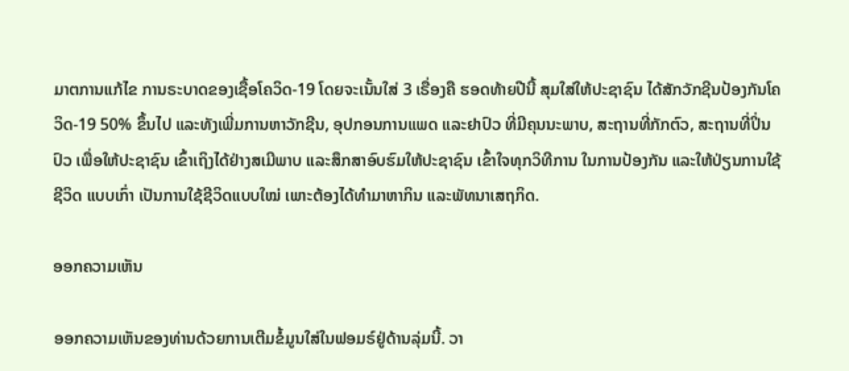ມາຕການແກ້ໄຂ ການຣະບາດຂອງເຊື້ອໂຄວິດ-19 ໂດຍຈະເນັ້ນໃສ່ 3 ເຣື່ອງຄື ຮອດທ້າຍປີນີ້ ສຸມໃສ່ໃຫ້ປະຊາຊົນ ໄດ້ສັກວັກຊີນປ້ອງກັນໂຄວິດ-19 50% ຂຶ້ນໄປ ແລະທັງເພີ່ມການຫາວັກຊີນ, ອຸປກອນການແພດ ແລະຢາປົວ ທີ່ມີຄຸນນະພາບ, ສະຖານທີ່ກັກຕົວ, ສະຖານທີ່ປິ່ນປົວ ເພື່ອໃຫ້ປະຊາຊົນ ເຂົ້າເຖິງໄດ້ຢ່າງສເມີພາບ ແລະສຶກສາອົບຮົມໃຫ້ປະຊາຊົນ ເຂົ້າໃຈທຸກວິທີການ ໃນການປ້ອງກັນ ແລະໃຫ້ປ່ຽນການໃຊ້ຊີວິດ ແບບເກົ່າ ເປັນການໃຊ້ຊີວິດແບບໃໝ່ ເພາະຕ້ອງໄດ້ທໍາມາຫາກິນ ແລະພັທນາເສຖກິດ.

ອອກຄວາມເຫັນ

ອອກຄວາມເຫັນຂອງທ່ານດ້ວຍການເຕີມຂໍ້ມູນໃສ່ໃນຟອມຣ໌ຢູ່ດ້ານລຸ່ມນີ້. ວາ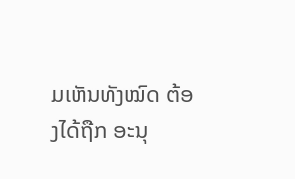ມເຫັນທັງໝົດ ຕ້ອງໄດ້ຖືກ ອະນຸ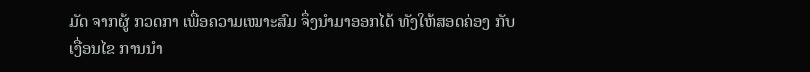ມັດ ຈາກຜູ້ ກວດກາ ເພື່ອຄວາມເໝາະສົມ ຈຶ່ງນໍາມາອອກໄດ້ ທັງໃຫ້ສອດຄ່ອງ ກັບ ເງື່ອນໄຂ ການນຳ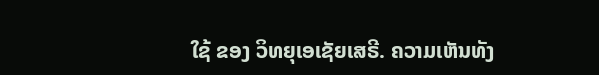ໃຊ້ ຂອງ ວິທຍຸເອເຊັຍເສຣີ. ຄວາມເຫັນທັງ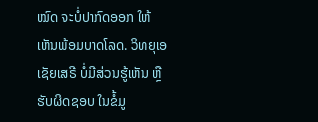ໝົດ ຈະບໍ່ປາກົດອອກ ໃຫ້ເຫັນພ້ອມບາດໂລດ. ວິທຍຸເອເຊັຍເສຣີ ບໍ່ມີສ່ວນຮູ້ເຫັນ ຫຼືຮັບຜິດຊອບ ໃນຂໍ້ມູ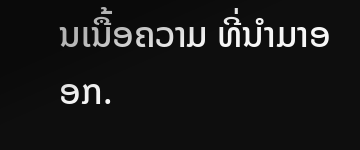ນເນື້ອຄວາມ ທີ່ນໍາມາອອກ.